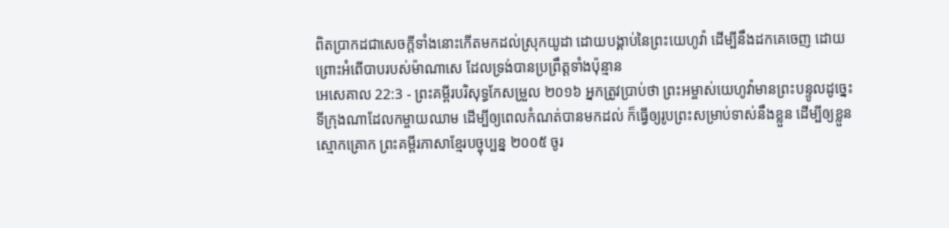ពិតប្រាកដជាសេចក្ដីទាំងនោះកើតមកដល់ស្រុកយូដា ដោយបង្គាប់នៃព្រះយេហូវ៉ា ដើម្បីនឹងដកគេចេញ ដោយព្រោះអំពើបាបរបស់ម៉ាណាសេ ដែលទ្រង់បានប្រព្រឹត្តទាំងប៉ុន្មាន
អេសេគាល 22:3 - ព្រះគម្ពីរបរិសុទ្ធកែសម្រួល ២០១៦ អ្នកត្រូវប្រាប់ថា ព្រះអម្ចាស់យេហូវ៉ាមានព្រះបន្ទូលដូច្នេះ ទីក្រុងណាដែលកម្ចាយឈាម ដើម្បីឲ្យពេលកំណត់បានមកដល់ ក៏ធ្វើឲ្យរូបព្រះសម្រាប់ទាស់នឹងខ្លួន ដើម្បីឲ្យខ្លួនស្មោកគ្រោក ព្រះគម្ពីរភាសាខ្មែរបច្ចុប្បន្ន ២០០៥ ចូរ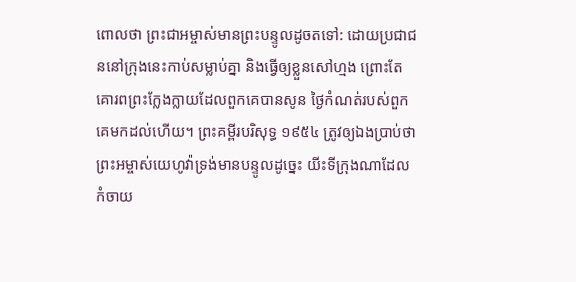ពោលថា ព្រះជាអម្ចាស់មានព្រះបន្ទូលដូចតទៅ: ដោយប្រជាជននៅក្រុងនេះកាប់សម្លាប់គ្នា និងធ្វើឲ្យខ្លួនសៅហ្មង ព្រោះតែគោរពព្រះក្លែងក្លាយដែលពួកគេបានសូន ថ្ងៃកំណត់របស់ពួកគេមកដល់ហើយ។ ព្រះគម្ពីរបរិសុទ្ធ ១៩៥៤ ត្រូវឲ្យឯងប្រាប់ថា ព្រះអម្ចាស់យេហូវ៉ាទ្រង់មានបន្ទូលដូច្នេះ យីះទីក្រុងណាដែលកំចាយ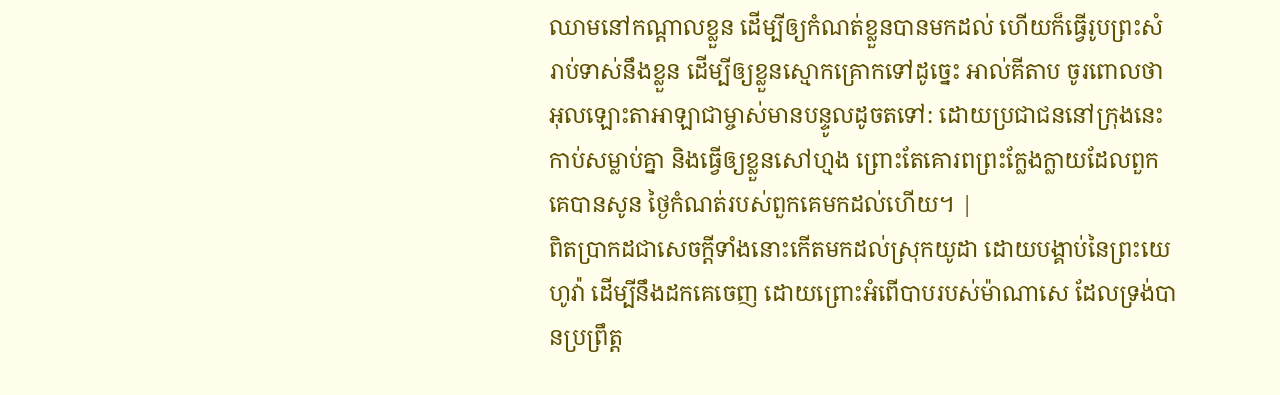ឈាមនៅកណ្តាលខ្លួន ដើម្បីឲ្យកំណត់ខ្លួនបានមកដល់ ហើយក៏ធ្វើរូបព្រះសំរាប់ទាស់នឹងខ្លួន ដើម្បីឲ្យខ្លួនស្មោកគ្រោកទៅដូច្នេះ អាល់គីតាប ចូរពោលថា អុលឡោះតាអាឡាជាម្ចាស់មានបន្ទូលដូចតទៅ: ដោយប្រជាជននៅក្រុងនេះកាប់សម្លាប់គ្នា និងធ្វើឲ្យខ្លួនសៅហ្មង ព្រោះតែគោរពព្រះក្លែងក្លាយដែលពួកគេបានសូន ថ្ងៃកំណត់របស់ពួកគេមកដល់ហើយ។ |
ពិតប្រាកដជាសេចក្ដីទាំងនោះកើតមកដល់ស្រុកយូដា ដោយបង្គាប់នៃព្រះយេហូវ៉ា ដើម្បីនឹងដកគេចេញ ដោយព្រោះអំពើបាបរបស់ម៉ាណាសេ ដែលទ្រង់បានប្រព្រឹត្ត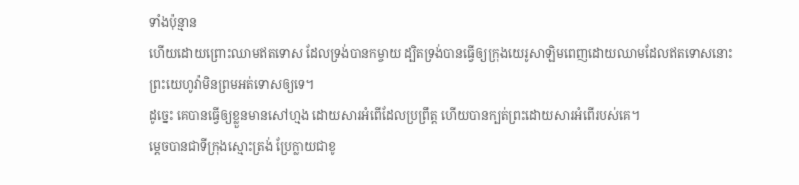ទាំងប៉ុន្មាន
ហើយដោយព្រោះឈាមឥតទោស ដែលទ្រង់បានកម្ចាយ ដ្បិតទ្រង់បានធ្វើឲ្យក្រុងយេរូសាឡិមពេញដោយឈាមដែលឥតទោសនោះ ព្រះយេហូវ៉ាមិនព្រមអត់ទោសឲ្យទេ។
ដូច្នេះ គេបានធ្វើឲ្យខ្លួនមានសៅហ្មង ដោយសារអំពើដែលប្រព្រឹត្ត ហើយបានក្បត់ព្រះដោយសារអំពើរបស់គេ។
ម្ដេចបានជាទីក្រុងស្មោះត្រង់ ប្រែក្លាយជាខូ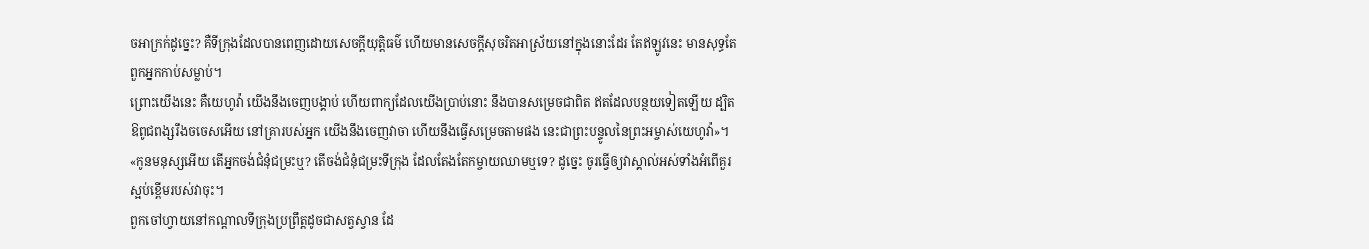ចអាក្រក់ដូច្នេះ? គឺទីក្រុងដែលបានពេញដោយសេចក្ដីយុត្តិធម៌ ហើយមានសេចក្ដីសុចរិតអាស្រ័យនៅក្នុងនោះដែរ តែឥឡូវនេះ មានសុទ្ធតែពួកអ្នកកាប់សម្លាប់។
ព្រោះយើងនេះ គឺយេហូវ៉ា យើងនឹងចេញបង្គាប់ ហើយពាក្យដែលយើងប្រាប់នោះ នឹងបានសម្រេចជាពិត ឥតដែលបន្ថយទៀតឡើយ ដ្បិតឱពូជពង្សរឹងចចេសអើយ នៅគ្រារបស់អ្នក យើងនឹងចេញវាចា ហើយនឹងធ្វើសម្រេចតាមផង នេះជាព្រះបន្ទូលនៃព្រះអម្ចាស់យេហូវ៉ា»។
«កូនមនុស្សអើយ តើអ្នកចង់ជំនុំជម្រះឬ? តើចង់ជំនុំជម្រះទីក្រុង ដែលតែងតែកម្ចាយឈាមឬទេ? ដូច្នេះ ចូរធ្វើឲ្យវាស្គាល់អស់ទាំងអំពើគួរស្អប់ខ្ពើមរបស់វាចុះ។
ពួកចៅហ្វាយនៅកណ្ដាលទីក្រុងប្រព្រឹត្តដូចជាសត្វស្វាន ដែ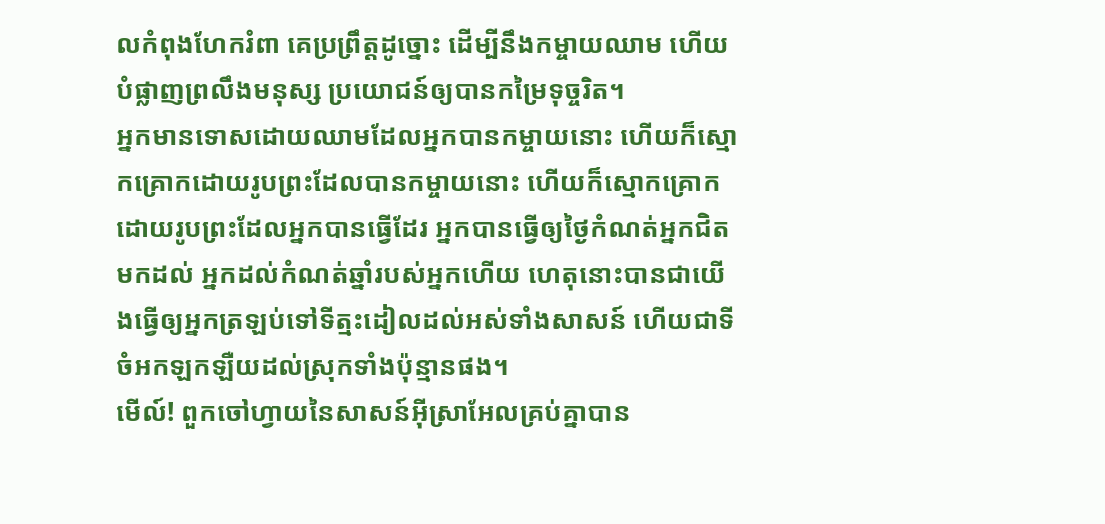លកំពុងហែករំពា គេប្រព្រឹត្តដូច្នោះ ដើម្បីនឹងកម្ចាយឈាម ហើយបំផ្លាញព្រលឹងមនុស្ស ប្រយោជន៍ឲ្យបានកម្រៃទុច្ចរិត។
អ្នកមានទោសដោយឈាមដែលអ្នកបានកម្ចាយនោះ ហើយក៏ស្មោកគ្រោកដោយរូបព្រះដែលបានកម្ចាយនោះ ហើយក៏ស្មោកគ្រោកដោយរូបព្រះដែលអ្នកបានធ្វើដែរ អ្នកបានធ្វើឲ្យថ្ងៃកំណត់អ្នកជិតមកដល់ អ្នកដល់កំណត់ឆ្នាំរបស់អ្នកហើយ ហេតុនោះបានជាយើងធ្វើឲ្យអ្នកត្រឡប់ទៅទីត្មះដៀលដល់អស់ទាំងសាសន៍ ហើយជាទីចំអកឡកឡឺយដល់ស្រុកទាំងប៉ុន្មានផង។
មើល៍! ពួកចៅហ្វាយនៃសាសន៍អ៊ីស្រាអែលគ្រប់គ្នាបាន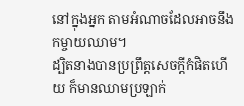នៅក្នុងអ្នក តាមអំណាចដែលអាចនឹងកម្ចាយឈាម។
ដ្បិតនាងបានប្រព្រឹត្តសេចក្ដីកំផិតហើយ ក៏មានឈាមប្រឡាក់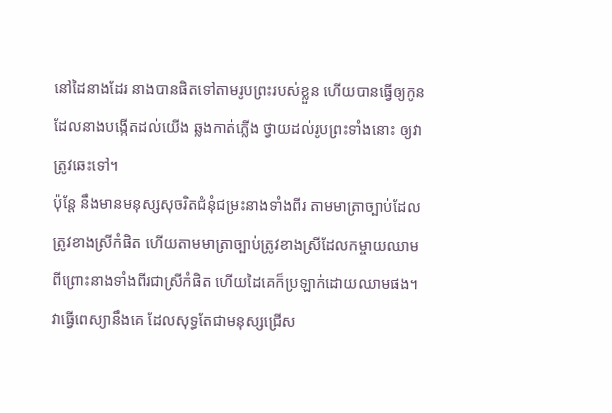នៅដៃនាងដែរ នាងបានផិតទៅតាមរូបព្រះរបស់ខ្លួន ហើយបានធ្វើឲ្យកូន ដែលនាងបង្កើតដល់យើង ឆ្លងកាត់ភ្លើង ថ្វាយដល់រូបព្រះទាំងនោះ ឲ្យវាត្រូវឆេះទៅ។
ប៉ុន្តែ នឹងមានមនុស្សសុចរិតជំនុំជម្រះនាងទាំងពីរ តាមមាត្រាច្បាប់ដែលត្រូវខាងស្រីកំផិត ហើយតាមមាត្រាច្បាប់ត្រូវខាងស្រីដែលកម្ចាយឈាម ពីព្រោះនាងទាំងពីរជាស្រីកំផិត ហើយដៃគេក៏ប្រឡាក់ដោយឈាមផង។
វាធ្វើពេស្យានឹងគេ ដែលសុទ្ធតែជាមនុស្សជ្រើស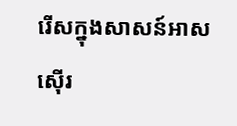រើសក្នុងសាសន៍អាសស៊ើរ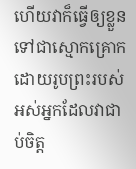ហើយវាក៏ធ្វើឲ្យខ្លួនទៅជាស្មោកគ្រោក ដោយរូបព្រះរបស់អស់អ្នកដែលវាជាប់ចិត្ត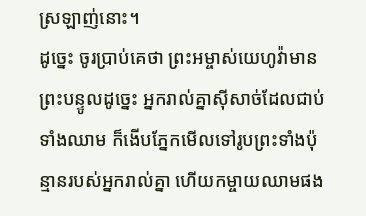ស្រឡាញ់នោះ។
ដូច្នេះ ចូរប្រាប់គេថា ព្រះអម្ចាស់យេហូវ៉ាមានព្រះបន្ទូលដូច្នេះ អ្នករាល់គ្នាស៊ីសាច់ដែលជាប់ទាំងឈាម ក៏ងើបភ្នែកមើលទៅរូបព្រះទាំងប៉ុន្មានរបស់អ្នករាល់គ្នា ហើយកម្ចាយឈាមផង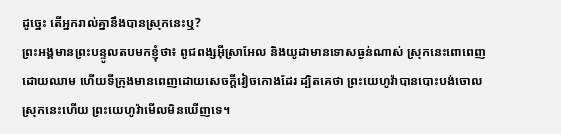ដូច្នេះ តើអ្នករាល់គ្នានឹងបានស្រុកនេះឬ?
ព្រះអង្គមានព្រះបន្ទូលតបមកខ្ញុំថា៖ ពូជពង្សអ៊ីស្រាអែល និងយូដាមានទោសធ្ងន់ណាស់ ស្រុកនេះពោពេញដោយឈាម ហើយទីក្រុងមានពេញដោយសេចក្ដីវៀចកោងដែរ ដ្បិតគេថា ព្រះយេហូវ៉ាបានបោះបង់ចោលស្រុកនេះហើយ ព្រះយេហូវ៉ាមើលមិនឃើញទេ។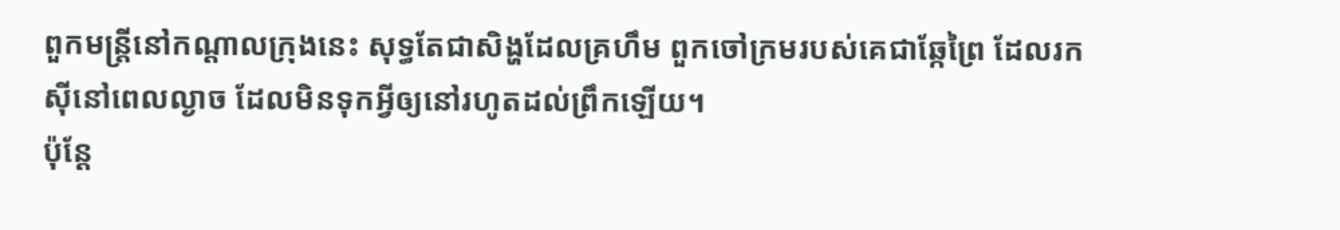ពួកមន្ត្រីនៅកណ្ដាលក្រុងនេះ សុទ្ធតែជាសិង្ហដែលគ្រហឹម ពួកចៅក្រមរបស់គេជាឆ្កែព្រៃ ដែលរកស៊ីនៅពេលល្ងាច ដែលមិនទុកអ្វីឲ្យនៅរហូតដល់ព្រឹកឡើយ។
ប៉ុន្ដែ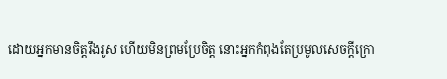ដោយអ្នកមានចិត្តរឹងរូស ហើយមិនព្រមប្រែចិត្ត នោះអ្នកកំពុងតែប្រមូលសេចក្តីក្រោ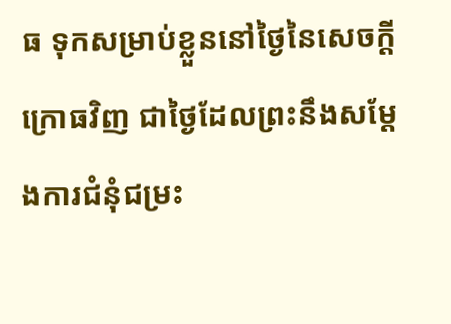ធ ទុកសម្រាប់ខ្លួននៅថ្ងៃនៃសេចក្តីក្រោធវិញ ជាថ្ងៃដែលព្រះនឹងសម្ដែងការជំនុំជម្រះ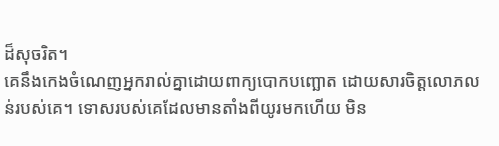ដ៏សុចរិត។
គេនឹងកេងចំណេញអ្នករាល់គ្នាដោយពាក្យបោកបញ្ឆោត ដោយសារចិត្តលោភលន់របស់គេ។ ទោសរបស់គេដែលមានតាំងពីយូរមកហើយ មិន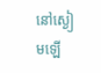នៅស្ងៀមឡើ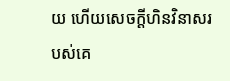យ ហើយសេចក្ដីហិនវិនាសរបស់គេ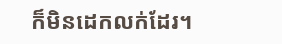ក៏មិនដេកលក់ដែរ។